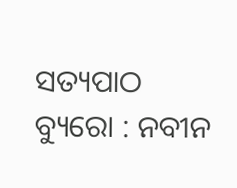ସତ୍ୟପାଠ ବ୍ୟୁରୋ : ନବୀନ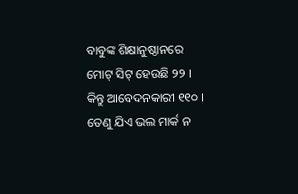ବାବୁଙ୍କ ଶିକ୍ଷାନୁଷ୍ଠାନରେ ମୋଟ୍ ସିଟ୍ ହେଉଛି ୨୨ । କିନ୍ତୁ ଆବେଦନକାରୀ ୧୧୦ । ତେଣୁ ଯିଏ ଭଲ ମାର୍କ ନ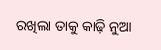ରଖିଲା ତାକୁ କାଢ଼ି ନୁଆ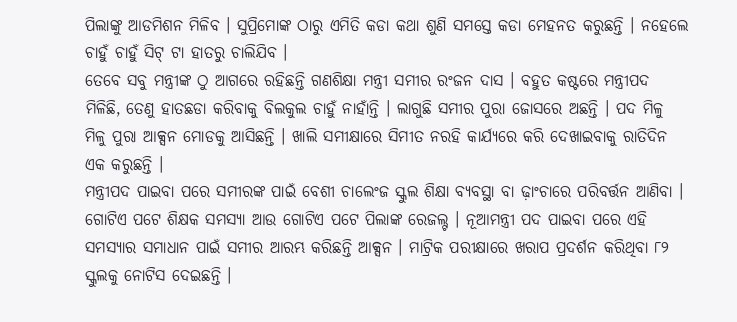ପିଲାଙ୍କୁ ଆଡମିଶନ ମିଳିବ । ସୁପ୍ରିମୋଙ୍କ ଠାରୁ ଏମିତି କଡା କଥା ଶୁଣି ସମସ୍ତେ କଡା ମେହନତ କରୁଛନ୍ତି । ନହେଲେ ଚାହୁଁ ଚାହୁଁ ସିଟ୍ ଟା ହାତରୁ ଚାଲିଯିବ ।
ତେବେ ସବୁ ମନ୍ତ୍ରୀଙ୍କ ଠୁ ଆଗରେ ରହିଛନ୍ତି ଗଣଶିକ୍ଷା ମନ୍ତ୍ରୀ ସମୀର ରଂଜନ ଦାସ । ବହୁତ କଷ୍ଟରେ ମନ୍ତ୍ରୀପଦ ମିଳିଛି, ତେଣୁ ହାତଛଡା କରିବାକୁ ବିଲକୁଲ ଚାହୁଁ ନାହାଁନ୍ତି । ଲାଗୁଛି ସମୀର ପୁରା ଜୋସରେ ଅଛନ୍ତି । ପଦ ମିଳୁ ମିଳୁ ପୁରା ଆକ୍ସନ ମୋଡକୁ ଆସିଛନ୍ତି । ଖାଲି ସମୀକ୍ଷାରେ ସିମୀତ ନରହି କାର୍ଯ୍ୟରେ କରି ଦେଖାଇବାକୁ ରାତିଦିନ ଏକ କରୁଛନ୍ତି ।
ମନ୍ତ୍ରୀପଦ ପାଇବା ପରେ ସମୀରଙ୍କ ପାଇଁ ବେଶୀ ଚାଲେଂଜ ସ୍କୁଲ ଶିକ୍ଷା ବ୍ୟବସ୍ଥା ବା ଢ଼ାଂଚାରେ ପରିବର୍ତ୍ତନ ଆଣିବା । ଗୋଟିଏ ପଟେ ଶିକ୍ଷକ ସମସ୍ୟା ଆଉ ଗୋଟିଏ ପଟେ ପିଲାଙ୍କ ରେଜଲ୍ଟ । ନୂଆମନ୍ତ୍ରୀ ପଦ ପାଇବା ପରେ ଏହି ସମସ୍ୟାର ସମାଧାନ ପାଇଁ ସମୀର ଆରମ୍ଭ କରିଛନ୍ତି ଆକ୍ସନ । ମାଟ୍ରିକ ପରୀକ୍ଷାରେ ଖରାପ ପ୍ରଦର୍ଶନ କରିଥିବା ୮୨ ସ୍କୁଲକୁ ନୋଟିସ ଦେଇଛନ୍ତି ।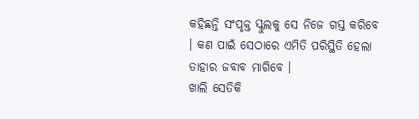କହିଛନ୍ତି ସଂପୃକ୍ତ ସ୍କୁଲକୁ ସେ ନିଜେ ଗସ୍ତ କରିବେ । କଣ ପାଇଁ ସେଠାରେ ଏମିତି ପରିସ୍ଥିତି ହେଲା ତାହାର ଜବାବ ମାଗିବେ ।
ଖାଲି ସେତିକି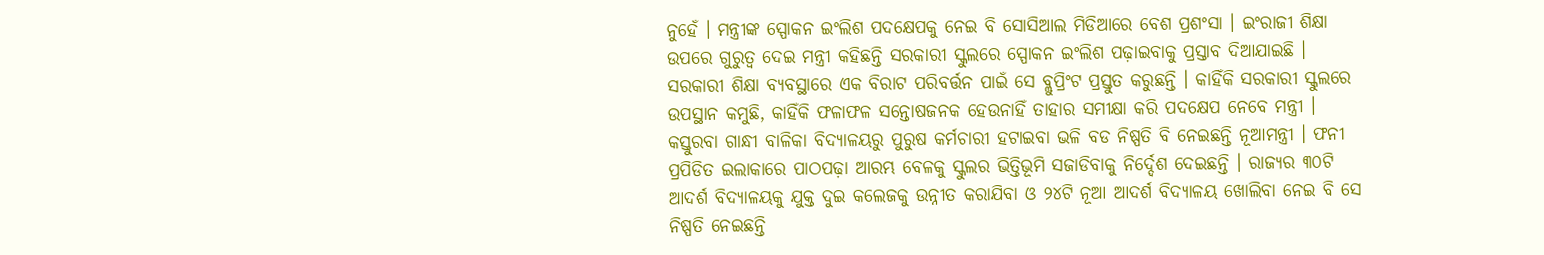ନୁହେଁ । ମନ୍ତ୍ରୀଙ୍କ ସ୍ପୋକନ ଇଂଲିଶ ପଦକ୍ଷେପକୁ ନେଇ ବି ସୋସିଆଲ ମିଡିଆରେ ବେଶ ପ୍ରଶଂସା । ଇଂରାଜୀ ଶିକ୍ଷା ଉପରେ ଗୁରୁତ୍ୱ ଦେଇ ମନ୍ତ୍ରୀ କହିଛନ୍ତି ସରକାରୀ ସ୍କୁଲରେ ସ୍ପୋକନ ଇଂଲିଶ ପଢ଼ାଇବାକୁ ପ୍ରସ୍ତାବ ଦିଆଯାଇଛି । ସରକାରୀ ଶିକ୍ଷା ବ୍ୟବସ୍ଥାରେ ଏକ ବିରାଟ ପରିବର୍ତ୍ତନ ପାଇଁ ସେ ବ୍ଲୁପ୍ରିଂଟ ପ୍ରସ୍ତୁତ କରୁଛନ୍ତି । କାହିଁକି ସରକାରୀ ସ୍କୁଲରେ ଉପସ୍ଥାନ କମୁଛି, କାହିଁକି ଫଳାଫଳ ସନ୍ତୋଷଜନକ ହେଉନାହିଁ ତାହାର ସମୀକ୍ଷା କରି ପଦକ୍ଷେପ ନେବେ ମନ୍ତ୍ରୀ ।
କସ୍ତୁରବା ଗାନ୍ଧୀ ବାଳିକା ବିଦ୍ୟାଳୟରୁ ପୁରୁଷ କର୍ମଚାରୀ ହଟାଇବା ଭଳି ବଡ ନିଷ୍ପତି ବି ନେଇଛନ୍ତି ନୂଆମନ୍ତ୍ରୀ । ଫନୀ ପ୍ରପିଡିତ ଇଲାକାରେ ପାଠପଢ଼ା ଆରମ୍ଭ ବେଳକୁ ସ୍କୁଲର ଭିତ୍ତିଭୂମି ସଜାଡିବାକୁ ନିର୍ଦ୍ଦେଶ ଦେଇଛନ୍ତି । ରାଜ୍ୟର ୩୦ଟି ଆଦର୍ଶ ବିଦ୍ୟାଳୟକୁ ଯୁକ୍ତ ଦୁଇ କଲେଜକୁ ଉନ୍ନୀତ କରାଯିବା ଓ ୨୪ଟି ନୂଆ ଆଦର୍ଶ ବିଦ୍ୟାଳୟ ଖୋଲିବା ନେଇ ବି ସେ ନିଷ୍ପତି ନେଇଛନ୍ତି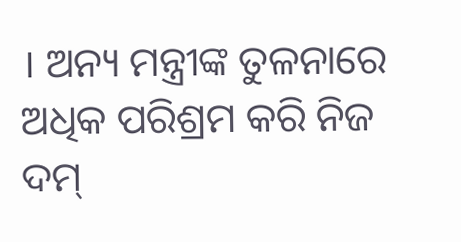। ଅନ୍ୟ ମନ୍ତ୍ରୀଙ୍କ ତୁଳନାରେ ଅଧିକ ପରିଶ୍ରମ କରି ନିଜ ଦମ୍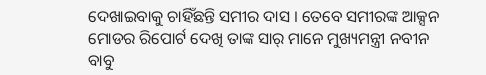ଦେଖାଇବାକୁ ଚାହିଁଛନ୍ତି ସମୀର ଦାସ । ତେବେ ସମୀରଙ୍କ ଆକ୍ସନ ମୋଡର ରିପୋର୍ଟ ଦେଖି ତାଙ୍କ ସାର୍ ମାନେ ମୁଖ୍ୟମନ୍ତ୍ରୀ ନବୀନ ବାବୁ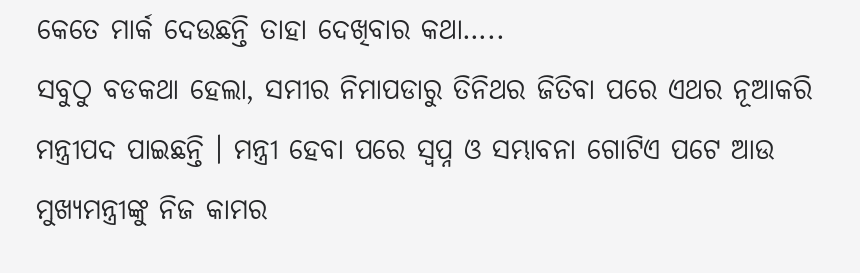କେତେ ମାର୍କ ଦେଉଛନ୍ତି ତାହା ଦେଖିବାର କଥା…..
ସବୁଠୁ ବଡକଥା ହେଲା, ସମୀର ନିମାପଡାରୁ ତିନିଥର ଜିତିବା ପରେ ଏଥର ନୂଆକରି ମନ୍ତ୍ରୀପଦ ପାଇଛନ୍ତି । ମନ୍ତ୍ରୀ ହେବା ପରେ ସ୍ୱପ୍ନ ଓ ସମ୍ଭାବନା ଗୋଟିଏ ପଟେ ଆଉ ମୁଖ୍ୟମନ୍ତ୍ରୀଙ୍କୁ ନିଜ କାମର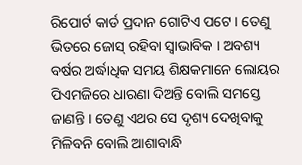ରିପୋର୍ଟ କାର୍ଡ ପ୍ରଦାନ ଗୋଟିଏ ପଟେ । ତେଣୁ ଭିତରେ ଜୋସ୍ ରହିବା ସ୍ୱାଭାବିକ । ଅବଶ୍ୟ ବର୍ଷର ଅର୍ଦ୍ଧାଧିକ ସମୟ ଶିକ୍ଷକମାନେ ଲୋୟର ପିଏମଜିରେ ଧାରଣା ଦିଅନ୍ତି ବୋଲି ସମସ୍ତେ ଜାଣନ୍ତି । ତେଣୁ ଏଥର ସେ ଦୃଶ୍ୟ ଦେଖିବାକୁ ମିଳିବନି ବୋଲି ଆଶାବାନ୍ଧି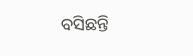ବସିଛନ୍ତି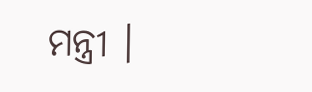ମନ୍ତ୍ରୀ ।